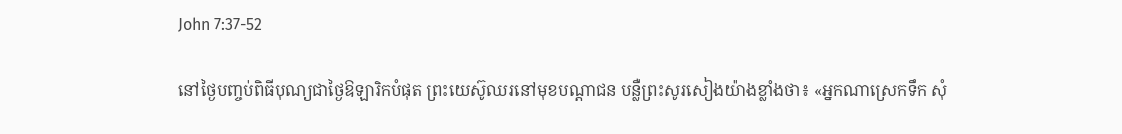John 7:37-52

នៅថ្ងៃបញ្ចប់ពិធីបុណ្យជាថ្ងៃឱឡារិកបំផុត ព្រះយេស៊ូឈរនៅមុខបណ្ដាជន បន្លឺព្រះសូរសៀងយ៉ាងខ្លាំងថា៖ «អ្នកណាស្រេកទឹក សុំ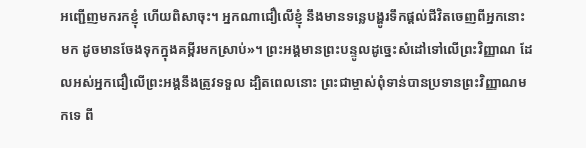អញ្ជើញមករកខ្ញុំ ហើយពិសាចុះ។ អ្នកណាជឿលើខ្ញុំ នឹងមានទន្លេបង្ហូរទឹកផ្ដល់ជីវិតចេញពីអ្នកនោះមក ដូចមានចែងទុកក្នុងគម្ពីរមកស្រាប់»។ ព្រះអង្គមានព្រះបន្ទូលដូច្នេះសំដៅទៅលើព្រះវិញ្ញាណ ដែលអស់អ្នកជឿលើព្រះអង្គនឹងត្រូវទទួល ដ្បិតពេលនោះ ព្រះជាម្ចាស់ពុំទាន់បានប្រទានព្រះវិញ្ញាណមកទេ ពី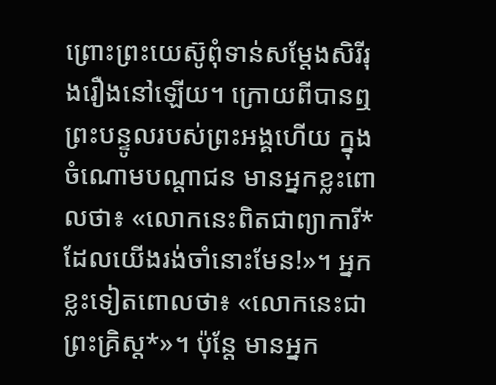ព្រោះព្រះយេស៊ូពុំទាន់សម្តែងសិរីរុងរឿងនៅឡើយ។ ក្រោយពីបានឮព្រះបន្ទូលរបស់ព្រះអង្គហើយ ក្នុងចំណោមបណ្ដាជន មានអ្នកខ្លះពោលថា៖ «លោកនេះពិតជាព្យាការី*ដែលយើងរង់ចាំនោះមែន!»។ អ្នកខ្លះទៀតពោលថា៖ «លោកនេះជាព្រះគ្រិស្ត*»។ ប៉ុន្តែ មានអ្នក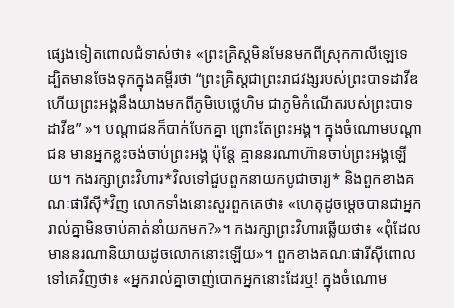ផ្សេងទៀតពោលជំទាស់ថា៖ «ព្រះគ្រិស្តមិនមែនមកពីស្រុកកាលីឡេទេ ដ្បិតមានចែងទុកក្នុងគម្ពីរថា “ព្រះគ្រិស្តជាព្រះរាជវង្សរបស់ព្រះបាទដាវីឌ ហើយព្រះអង្គនឹងយាងមកពីភូមិបេថ្លេហិម ជាភូមិកំណើតរបស់ព្រះបាទដាវីឌ” »។ បណ្ដាជនក៏បាក់បែកគ្នា ព្រោះតែព្រះអង្គ។ ក្នុងចំណោមបណ្ដាជន មានអ្នកខ្លះចង់ចាប់ព្រះអង្គ ប៉ុន្តែ គ្មាននរណាហ៊ានចាប់ព្រះអង្គឡើយ។ កងរក្សាព្រះវិហារ*វិលទៅជួបពួកនាយកបូជាចារ្យ* និងពួកខាងគណៈផារីស៊ី*វិញ លោកទាំងនោះសួរពួកគេថា៖ «ហេតុដូចម្ដេចបានជាអ្នករាល់គ្នាមិនចាប់គាត់នាំយកមក?»។ កងរក្សាព្រះវិហារឆ្លើយថា៖ «ពុំដែលមាននរណានិយាយដូចលោកនោះឡើយ»។ ពួកខាងគណៈផារីស៊ីពោលទៅគេវិញថា៖ «អ្នករាល់គ្នាចាញ់បោកអ្នកនោះដែរឬ! ក្នុងចំណោម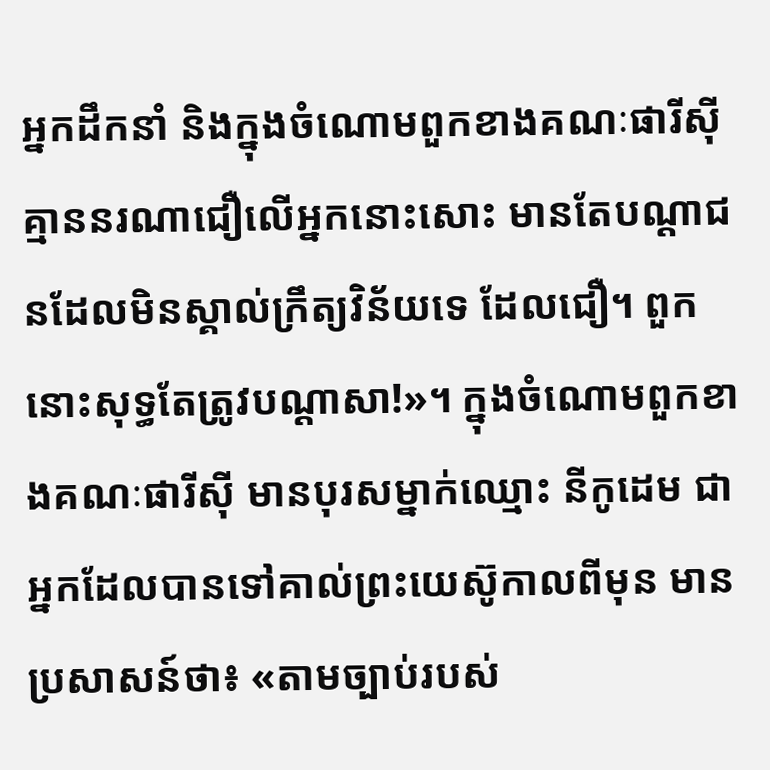អ្នកដឹកនាំ និងក្នុងចំណោមពួកខាងគណៈផារីស៊ី គ្មាននរណាជឿលើអ្នកនោះសោះ មានតែបណ្ដាជនដែលមិនស្គាល់ក្រឹត្យវិន័យទេ ដែលជឿ។ ពួកនោះសុទ្ធតែត្រូវបណ្ដាសា!»។ ក្នុងចំណោមពួកខាងគណៈផារីស៊ី មានបុរសម្នាក់ឈ្មោះ នីកូដេម ជាអ្នកដែលបានទៅគាល់ព្រះយេស៊ូកាលពីមុន មានប្រសាសន៍ថា៖ «តាមច្បាប់របស់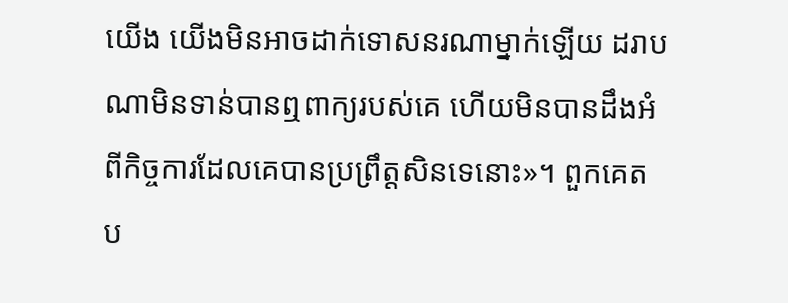យើង យើងមិនអាចដាក់ទោសនរណាម្នាក់ឡើយ ដរាបណាមិនទាន់បានឮពាក្យរបស់គេ ហើយមិនបានដឹងអំពីកិច្ចការដែលគេបានប្រព្រឹត្តសិនទេនោះ»។ ពួកគេតប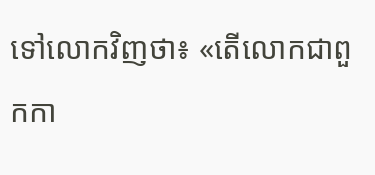ទៅលោកវិញថា៖ «តើលោកជាពួកកា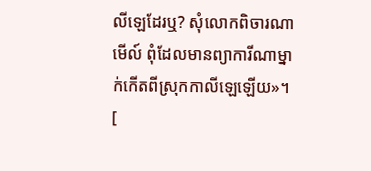លីឡេដែរឬ? សុំលោកពិចារណាមើល៍ ពុំដែលមានព្យាការីណាម្នាក់កើតពីស្រុកកាលីឡេឡើយ»។ [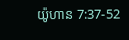យ៉ូហាន 7:37-52